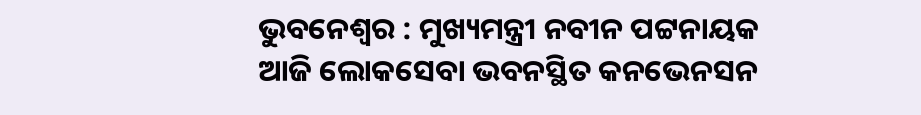ଭୁବନେଶ୍ୱର : ମୁଖ୍ୟମନ୍ତ୍ରୀ ନବୀନ ପଟ୍ଟନାୟକ ଆଜି ଲୋକସେବା ଭବନସ୍ଥିତ କନଭେନସନ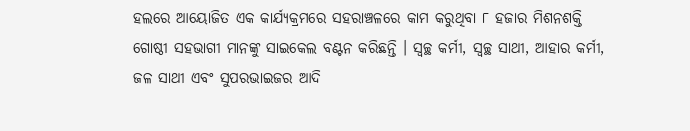ହଲରେ ଆୟୋଜିତ ଏକ କାର୍ଯ୍ୟକ୍ରମରେ ସହରାଞ୍ଚଳରେ କାମ କରୁଥିବା ୮ ହଜାର ମିଶନଶକ୍ତି ଗୋଷ୍ଠୀ ସହଭାଗୀ ମାନଙ୍କୁ ସାଇକେଲ ବଣ୍ଟନ କରିଛନ୍ତି । ସ୍ୱଚ୍ଛ କର୍ମୀ, ସ୍ୱଚ୍ଛ ସାଥୀ, ଆହାର କର୍ମୀ, ଜଳ ସାଥୀ ଏବଂ ସୁପରଭାଇଜର ଆଦି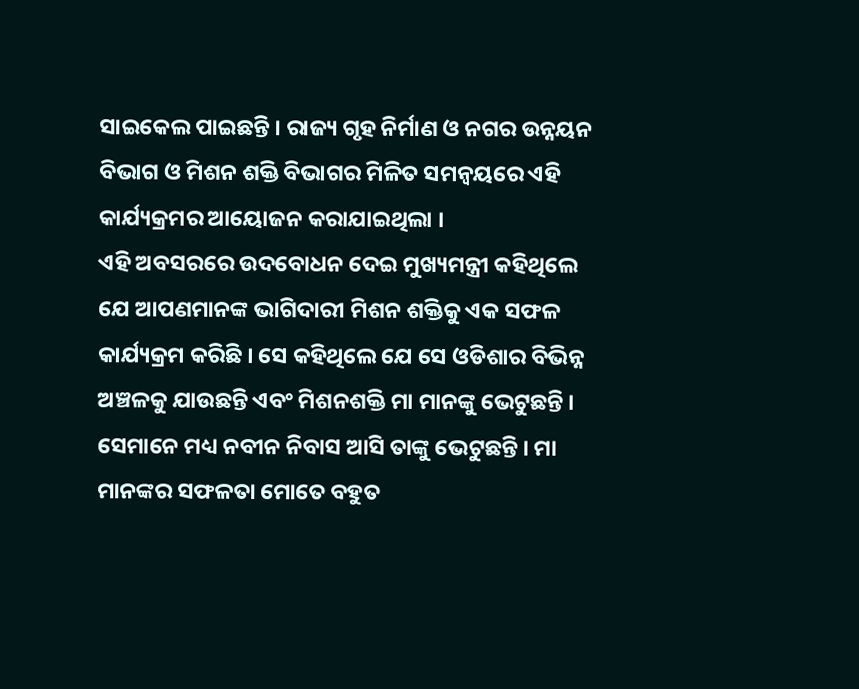ସାଇକେଲ ପାଇଛନ୍ତି । ରାଜ୍ୟ ଗୃହ ନିର୍ମାଣ ଓ ନଗର ଉନ୍ନୟନ ବିଭାଗ ଓ ମିଶନ ଶକ୍ତି ବିଭାଗର ମିଳିତ ସମନ୍ୱୟରେ ଏହି କାର୍ଯ୍ୟକ୍ରମର ଆୟୋଜନ କରାଯାଇଥିଲା ।
ଏହି ଅବସରରେ ଉଦବୋଧନ ଦେଇ ମୁଖ୍ୟମନ୍ତ୍ରୀ କହିଥିଲେ ଯେ ଆପଣମାନଙ୍କ ଭାଗିଦାରୀ ମିଶନ ଶକ୍ତିକୁ ଏକ ସଫଳ କାର୍ଯ୍ୟକ୍ରମ କରିଛି । ସେ କହିଥିଲେ ଯେ ସେ ଓଡିଶାର ବିଭିନ୍ନ ଅଞ୍ଚଳକୁ ଯାଉଛନ୍ତି ଏବଂ ମିଶନଶକ୍ତି ମା ମାନଙ୍କୁ ଭେଟୁଛନ୍ତି । ସେମାନେ ମଧ୍ୟ ନବୀନ ନିବାସ ଆସି ତାଙ୍କୁ ଭେଟୁଛନ୍ତି । ମା ମାନଙ୍କର ସଫଳତା ମୋତେ ବହୁତ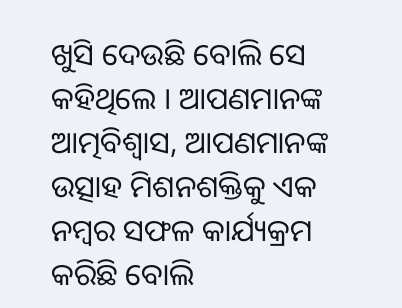ଖୁସି ଦେଉଛି ବୋଲି ସେ କହିଥିଲେ । ଆପଣମାନଙ୍କ ଆତ୍ମବିଶ୍ୱାସ, ଆପଣମାନଙ୍କ ଉତ୍ସାହ ମିଶନଶକ୍ତିକୁ ଏକ ନମ୍ବର ସଫଳ କାର୍ଯ୍ୟକ୍ରମ କରିଛି ବୋଲି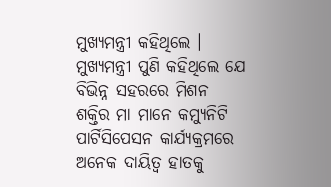ମୁଖ୍ୟମନ୍ତ୍ରୀ କହିଥିଲେ ।
ମୁଖ୍ୟମନ୍ତ୍ରୀ ପୁଣି କହିଥିଲେ ଯେ ବିଭିନ୍ନ ସହରରେ ମିଶନ ଶକ୍ତିର ମା ମାନେ କମ୍ୟୁନିଟି ପାର୍ଟିସିପେସନ କାର୍ଯ୍ୟକ୍ରମରେ ଅନେକ ଦାୟିତ୍ବ ହାତକୁ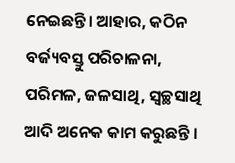ନେଇଛନ୍ତି। ଆହାର, କଠିନ ବର୍ଜ୍ୟବସ୍ତୁ ପରିଚାଳନା, ପରିମଳ, ଜଳସାଥି, ସ୍ବଚ୍ଛସାଥି ଆଦି ଅନେକ କାମ କରୁଛନ୍ତି ।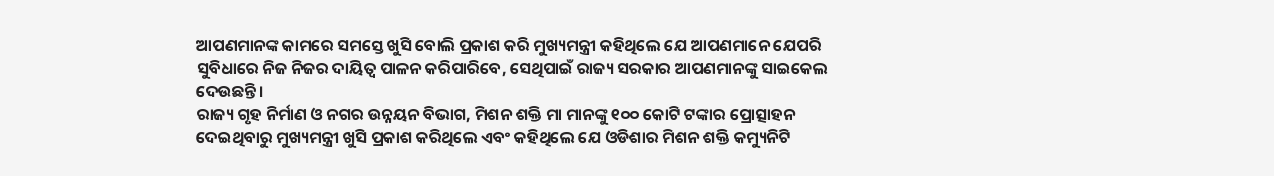ଆପଣମାନଙ୍କ କାମରେ ସମସ୍ତେ ଖୁସି ବୋଲି ପ୍ରକାଶ କରି ମୁଖ୍ୟମନ୍ତ୍ରୀ କହିଥିଲେ ଯେ ଆପଣମାନେ ଯେପରି ସୁବିଧାରେ ନିଜ ନିଜର ଦାୟିତ୍ବ ପାଳନ କରିପାରିବେ, ସେଥିପାଇଁ ରାଜ୍ୟ ସରକାର ଆପଣମାନଙ୍କୁ ସାଇକେଲ ଦେଉଛନ୍ତି।
ରାଜ୍ୟ ଗୃହ ନିର୍ମାଣ ଓ ନଗର ଉନ୍ନୟନ ବିଭାଗ, ମିଶନ ଶକ୍ତି ମା ମାନଙ୍କୁ ୧୦୦ କୋଟି ଟଙ୍କାର ପ୍ରୋତ୍ସାହନ ଦେଇଥିବାରୁ ମୁଖ୍ୟମନ୍ତ୍ରୀ ଖୁସି ପ୍ରକାଶ କରିଥିଲେ ଏବଂ କହିଥିଲେ ଯେ ଓଡିଶାର ମିଶନ ଶକ୍ତି କମ୍ୟୁନିଟି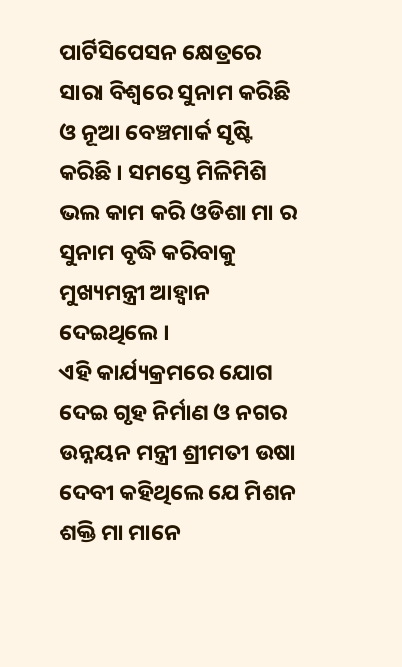ପାର୍ଟିସିପେସନ କ୍ଷେତ୍ରରେ ସାରା ବିଶ୍ବରେ ସୁନାମ କରିଛି ଓ ନୂଆ ବେଞ୍ଚମାର୍କ ସୃଷ୍ଟି କରିଛି । ସମସ୍ତେ ମିଳିମିଶି ଭଲ କାମ କରି ଓଡିଶା ମା ର ସୁନାମ ବୃଦ୍ଧି କରିବାକୁ ମୁଖ୍ୟମନ୍ତ୍ରୀ ଆହ୍ବାନ ଦେଇଥିଲେ ।
ଏହି କାର୍ଯ୍ୟକ୍ରମରେ ଯୋଗ ଦେଇ ଗୃହ ନିର୍ମାଣ ଓ ନଗର ଉନ୍ନୟନ ମନ୍ତ୍ରୀ ଶ୍ରୀମତୀ ଉଷା ଦେବୀ କହିଥିଲେ ଯେ ମିଶନ ଶକ୍ତି ମା ମାନେ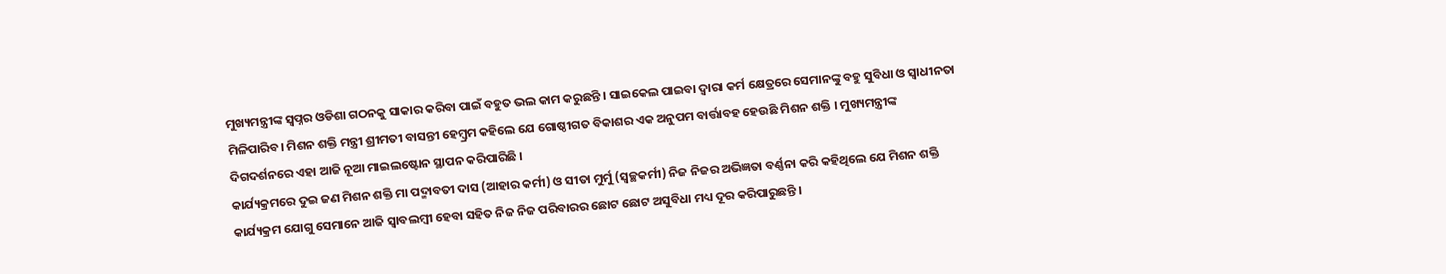ମୁଖ୍ୟମନ୍ତ୍ରୀଙ୍କ ସ୍ବପ୍ନର ଓଡିଶା ଗଠନକୁ ସାକାର କରିବା ପାଇଁ ବହୁତ ଭଲ କାମ କରୁଛନ୍ତି । ସାଇକେଲ ପାଇବା ଦ୍ବାରା କର୍ମ କ୍ଷେତ୍ରରେ ସେମାନଙ୍କୁ ବହୁ ସୁବିଧା ଓ ସ୍ବାଧୀନତା ମିଳିପାରିବ। ମିଶନ ଶକ୍ତି ମନ୍ତ୍ରୀ ଶ୍ରୀମତୀ ବାସନ୍ତୀ ହେମ୍ବ୍ରମ କହିଲେ ଯେ ଗୋଷ୍ଠୀଗତ ବିକାଶର ଏକ ଅନୁପମ ବାର୍ତ୍ତାବହ ହେଉଛି ମିଶନ ଶକ୍ତି । ମୁଖ୍ୟମନ୍ତ୍ରୀଙ୍କ ଦିଗଦର୍ଶନରେ ଏହା ଆଜି ନୂଆ ମାଇଲଷ୍ଟୋନ ସ୍ଥାପନ କରିପାରିଛି ।
କାର୍ଯ୍ୟକ୍ରମରେ ଦୁଇ ଜଣ ମିଶନ ଶକ୍ତି ମା ପଦ୍ମାବତୀ ଦାସ (ଆହାର କର୍ମୀ) ଓ ସୀତା ମୁର୍ମୁ (ସ୍ବଚ୍ଛକର୍ମୀ) ନିଜ ନିଜର ଅଭିଜ୍ଞତା ବର୍ଣ୍ଣନା କରି କହିଥିଲେ ଯେ ମିଶନ ଶକ୍ତି କାର୍ଯ୍ୟକ୍ରମ ଯୋଗୁ ସେମାନେ ଆଜି ସ୍ବାବଲମ୍ବୀ ହେବା ସହିତ ନିଜ ନିଜ ପରିବାରର ଛୋଟ ଛୋଟ ଅସୁବିଧା ମଧ୍ୟ ଦୂର କରିପାରୁଛନ୍ତି ।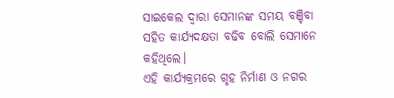ସାଇକେଲ ଦ୍ବାରା ସେମାନଙ୍କ ସମୟ ବଞ୍ଚିବା ସହିତ କାର୍ଯ୍ୟଦକ୍ଷତା ବଢିବ ବୋଲି ସେମାନେ କହିଥିଲେ।
ଏହି କାର୍ଯ୍ୟକ୍ରମରେ ଗୃହ ନିର୍ମାଣ ଓ ନଗର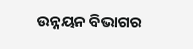ଉନ୍ନୟନ ବିଭାଗର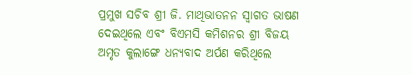ପ୍ରମୁଖ ସଚିବ ଶ୍ରୀ ଜି. ମାଥିଭାତନନ ସ୍ବାଗତ ଭାଷଣ ଦେଇଥିଲେ ଏବଂ ବିଏମସି କମିଶନର ଶ୍ରୀ ବିଜୟ ଅମୃତ କୁଲାଙ୍ଗେ ଧନ୍ୟବାଦ ଅର୍ପଣ କରିଥିଲେ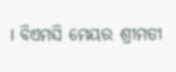। ବିଏମସି ମେୟର ଶ୍ରୀମତୀ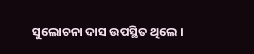ସୁଲୋଚନା ଦାସ ଉପସ୍ଥିତ ଥିଲେ ।